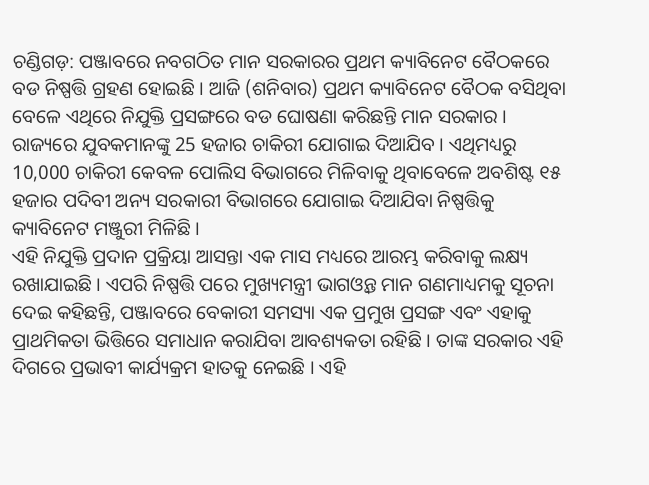ଚଣ୍ଡିଗଡ଼: ପଞ୍ଜାବରେ ନବଗଠିତ ମାନ ସରକାରର ପ୍ରଥମ କ୍ୟାବିନେଟ ବୈଠକରେ ବଡ ନିଷ୍ପତ୍ତି ଗ୍ରହଣ ହୋଇଛି । ଆଜି (ଶନିବାର) ପ୍ରଥମ କ୍ୟାବିନେଟ ବୈଠକ ବସିଥିବା ବେଳେ ଏଥିରେ ନିଯୁକ୍ତି ପ୍ରସଙ୍ଗରେ ବଡ ଘୋଷଣା କରିଛନ୍ତି ମାନ ସରକାର । ରାଜ୍ୟରେ ଯୁବକମାନଙ୍କୁ 25 ହଜାର ଚାକିରୀ ଯୋଗାଇ ଦିଆଯିବ । ଏଥିମଧ୍ୟରୁ 10,000 ଚାକିରୀ କେବଳ ପୋଲିସ ବିଭାଗରେ ମିଳିବାକୁ ଥିବାବେଳେ ଅବଶିଷ୍ଟ ୧୫ ହଜାର ପଦିବୀ ଅନ୍ୟ ସରକାରୀ ବିଭାଗରେ ଯୋଗାଇ ଦିଆଯିବା ନିଷ୍ପତ୍ତିକୁ କ୍ୟାବିନେଟ ମଞ୍ଜୁରୀ ମିଳିଛି ।
ଏହି ନିଯୁକ୍ତି ପ୍ରଦାନ ପ୍ରକ୍ରିୟା ଆସନ୍ତା ଏକ ମାସ ମଧ୍ୟରେ ଆରମ୍ଭ କରିବାକୁ ଲକ୍ଷ୍ୟ ରଖାଯାଇଛି । ଏପରି ନିଷ୍ପତ୍ତି ପରେ ମୁଖ୍ୟମନ୍ତ୍ରୀ ଭାଗଓ୍ବନ୍ତ ମାନ ଗଣମାଧ୍ୟମକୁ ସୂଚନା ଦେଇ କହିଛନ୍ତି, ପଞ୍ଜାବରେ ବେକାରୀ ସମସ୍ୟା ଏକ ପ୍ରମୁଖ ପ୍ରସଙ୍ଗ ଏବଂ ଏହାକୁ ପ୍ରାଥମିକତା ଭିତ୍ତିରେ ସମାଧାନ କରାଯିବା ଆବଶ୍ୟକତା ରହିଛି । ତାଙ୍କ ସରକାର ଏହି ଦିଗରେ ପ୍ରଭାବୀ କାର୍ଯ୍ୟକ୍ରମ ହାତକୁ ନେଇଛି । ଏହି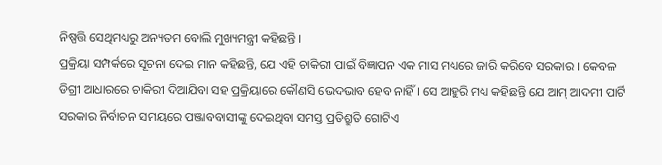ନିଷ୍ପତ୍ତି ସେଥିମଧ୍ୟରୁ ଅନ୍ୟତମ ବୋଲି ମୁଖ୍ୟମନ୍ତ୍ରୀ କହିଛନ୍ତି ।
ପ୍ରକ୍ରିୟା ସମ୍ପର୍କରେ ସୂଚନା ଦେଇ ମାନ କହିଛନ୍ତି, ଯେ ଏହି ଚାକିରୀ ପାଇଁ ବିଜ୍ଞାପନ ଏକ ମାସ ମଧ୍ୟରେ ଜାରି କରିବେ ସରକାର । କେବଳ ଡିଗ୍ରୀ ଆଧାରରେ ଚାକିରୀ ଦିଆଯିବା ସହ ପ୍ରକ୍ରିୟାରେ କୌଣସି ଭେଦଭାବ ହେବ ନାହିଁ । ସେ ଆହୁରି ମଧ୍ୟ କହିଛନ୍ତି ଯେ ଆମ୍ ଆଦମୀ ପାର୍ଟି ସରକାର ନିର୍ବାଚନ ସମୟରେ ପଞ୍ଜାବବାସୀଙ୍କୁ ଦେଇଥିବା ସମସ୍ତ ପ୍ରତିଶ୍ରୁତି ଗୋଟିଏ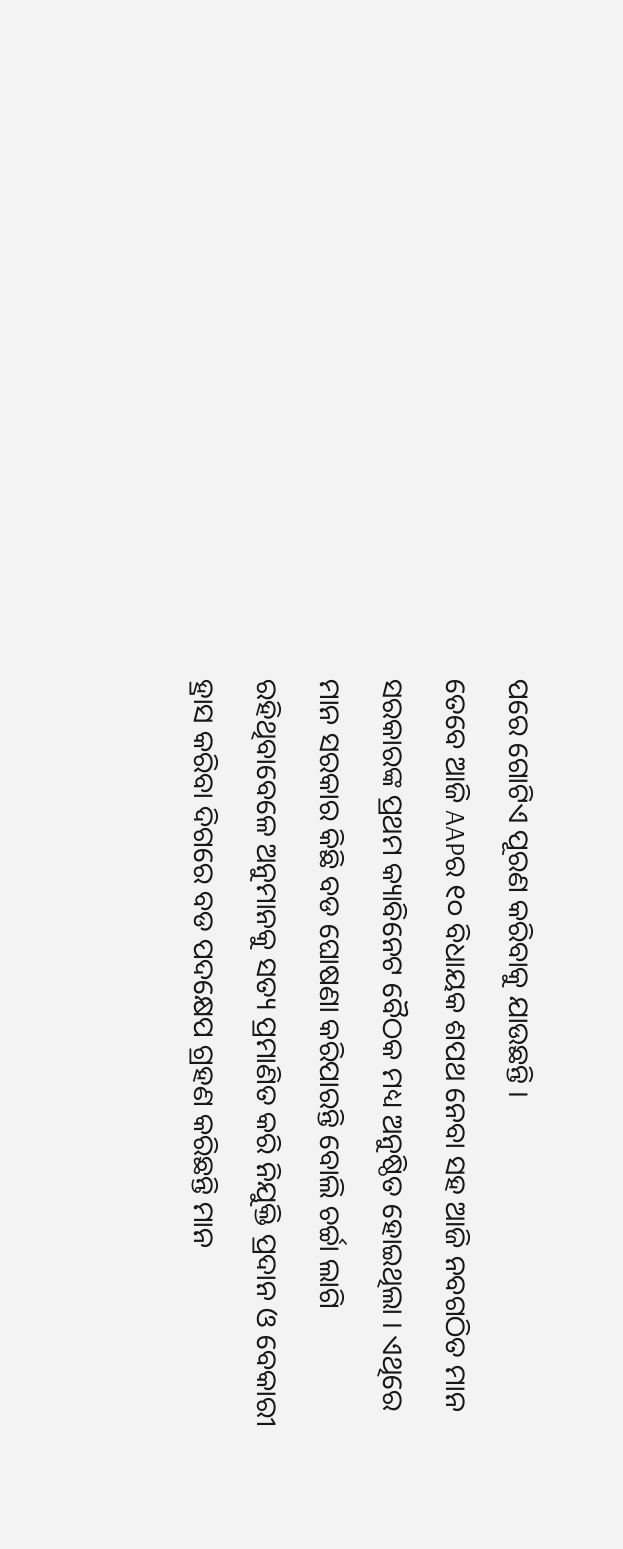ପରେ ଗୋଟିଏ ପୂରଣ କରିବାକୁ ଯାଉଛନ୍ତି ।
ତେବେ ଆଜି AAPର ୧୦ ବିଧାୟକ ଶପଥ ନେବା ସହ ଆଜି ନବଗଠିତ ମାନ ସରକାରଙ୍କ ପ୍ରଥମ କ୍ୟାବିନେଟ ବୈଠକ ମଧ୍ୟ ଅନୁଷ୍ଠିତ ହୋଇଥିଲା । ଏଥିରେ ମାନ ସରକାର କିଛି ବଡ ଘୋଷଣା କରିପାରନ୍ତି ବୋଲି ଚର୍ଚ୍ଚା ଲାଗି ରହିଥିବାବେଳେ ଅନୁମାନକୁ ସତ୍ୟ ପ୍ରମାଣିତ କରି ନିଯୁକ୍ତି ପ୍ରଦାନ ଓ ବେକାରୀ ହ୍ରାସ କରିବା ଦିଗରେ ବଡ ପଦକ୍ଷେପ ଗ୍ରହଣ କରିଛନ୍ତି ମାନ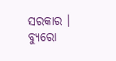ସରକାର ।
ବ୍ୟୁରୋ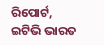ରିପୋର୍ଟ, ଇଟିଭି ଭାରତ